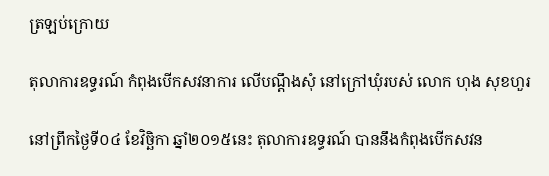ត្រឡប់ក្រោយ

តុលាការឧទ្ធរណ៍ កំពុងបើកសវនាការ លើបណ្តឹងសុំ នៅក្រៅឃុំរបស់ លោក ហុង សុខហួរ

នៅព្រឹកថ្ងៃទី០៤ ខែវិច្ឆិកា ឆ្នាំ២០១៥នេះ តុលាការឧទ្ធរណ៍ បាននឹងកំពុងបើកសវន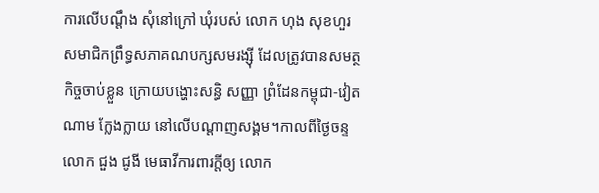ការលើបណ្តឹង សុំនៅក្រៅ ឃុំរបស់ លោក ហុង សុខហួរ សមាជិកព្រឹទ្ធសភាគណបក្សសមរង្ស៊ី ដែលត្រូវបានសមត្ថកិច្ចចាប់ខ្លួន ក្រោយបង្ហោះសន្ធិ សញ្ញា ព្រំដែនកម្ពុជា-វៀតណាម ក្លែងក្លាយ នៅលើបណ្តាញសង្គម។កាលពីថ្ងៃចន្ទ លោក ជួង ជូងី មេធាវីការពារក្តីឲ្យ លោក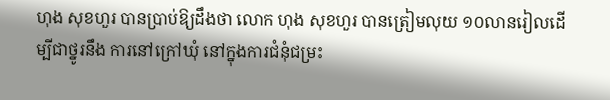ហុង សុខហួរ បានប្រាប់ឱ្យដឹងថា លោក ហុង សុខហួរ បានត្រៀមលុយ ១០លានរៀលដើម្បីជាថ្នូរនឹង ការនៅក្រៅឃុំ នៅក្នុងការជំនុំជម្រះ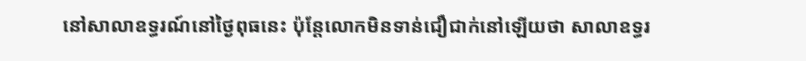នៅសាលាឧទ្ធរណ៍នៅថ្ងៃពុធនេះ ប៉ុន្តែលោកមិនទាន់ជឿជាក់នៅឡើយថា សាលាឧទ្ធរ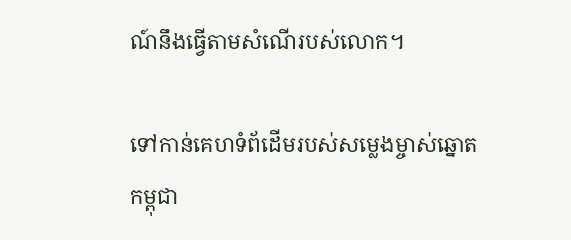ណ៍នឹងធ្វើតាមសំណើរបស់លោក។

ទៅកាន់គេហទំព័ដើមរបស់សម្លេងម្ចាស់ឆ្នោតកម្ពុជា